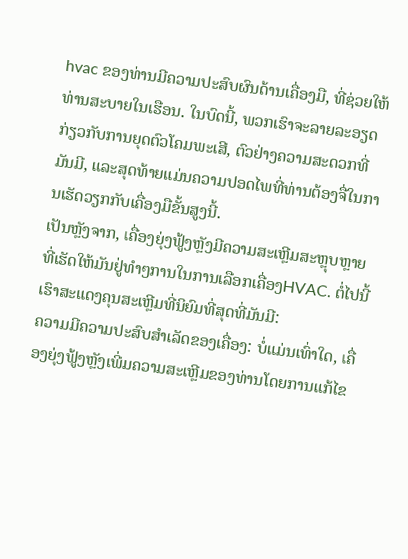hvac ຂອງທ່ານມີຄວາມປະສົບຜົນດ້ານເຄື່ອງມື, ທີ່ຊ່ວຍໃຫ້ທ່ານສະບາຍໃນເຮືອນ. ໃນບົດນີ້, ພວກເຮົາຈະລາຍລະອຽດກ່ຽວກັບການຍຸດຕົວໂຄມພະເສີ, ຕົວຢ່າງຄວາມສະດວກທີ່ມັນມີ, ແລະສຸດທ້າຍແມ່ນຄວາມປອດໄພທີ່ທ່ານຕ້ອງຈື່ໃນການເຮັດວຽກກັບເຄື່ອງມືຂັ້ນສູງນີ້.
ເປັນຫຼັງຈາກ, เຄື່ອງຍຸ່ງຟູ້ງຫຼັງມີຄວາມສະເຫຼີມສະຫຼຸບຫຼາຍທີ່ເຮັດໃຫ້ມັນຢູ່ທຳໆການໃນການເລືອກເຄື່ອງHVAC. ຕໍ່ໄປນີ້ເຮົາສະແດງຄຸນສະເຫຼີມທີ່ນິຍົມທີ່ສຸດທີ່ມັນມີ:
ຄວາມມີຄວາມປະສົບສຳເລັດຂອງເຄື່ອງ: ບໍ່ແມ່ນເທົ່າໃດ, เຄື່ອງຍຸ່ງຟູ້ງຫຼັງເພີ່ມຄວາມສະເຫຼີມຂອງທ່ານໂດຍການແກ້ໄຂ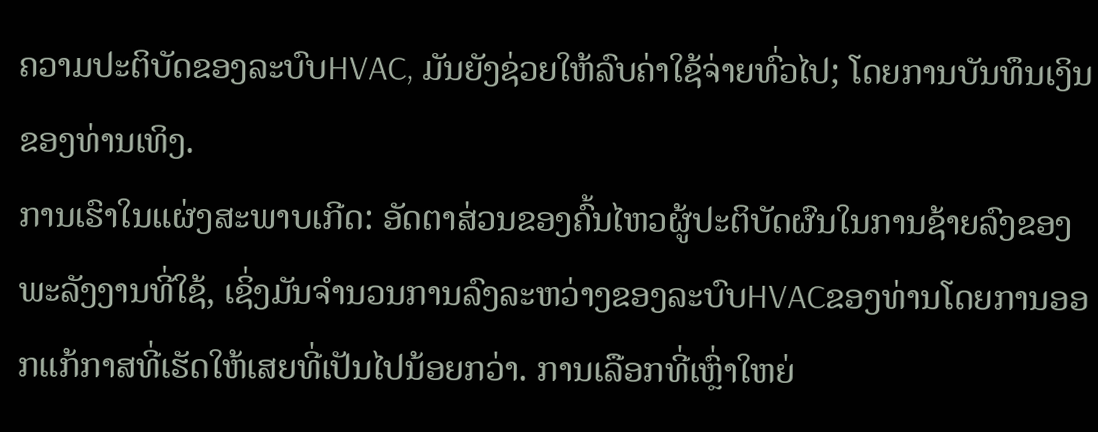ຄວາມປະຕິບັດຂອງລະບົບHVAC, ມັນຍັງຊ່ວຍໃຫ້ລົບຄ່າໃຊ້ຈ່າຍທົ່ວໄປ; ໂດຍການບັນທຶນເງິນຂອງທ່ານເທິງ.
ການເຮົາໃນແຜ່ງສະພາບເກີດ: ອັດຕາສ່ວນຂອງຄົ້ນໄຫວຜູ້ປະຕິບັດຜົນໃນການຊ້າຍລົງຂອງພະລັງງານທີ່ໃຊ້, ເຊິ່ງມັນຈຳນວນການລົງລະຫວ່າງຂອງລະບົບHVACຂອງທ່ານໂດຍການອອກແກ້ກາສທີ່ເຮັດໃຫ້ເສຍທີ່ເປັນໄປນ້ອຍກວ່າ. ການເລືອກທີ່ເຫຼົ່າໃຫຍ່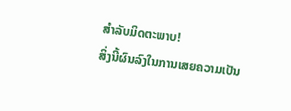ສຳລັບມິດຕະພາບ!
ສິ່ງນີ້ຜົນລົງໃນການເສຍຄວາມເປັນ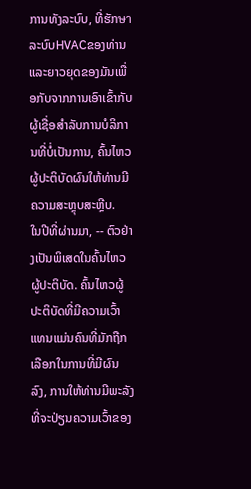ການທັງລະບົບ, ທີ່ຮັກษาລະບົບHVACຂອງທ່ານແລະຍາວຍຸດຂອງມັນເພື່ອກັບຈາກການເອົາເຂົ້າກັບຜູ້ເຊື່ອສໍາລັບການບໍລິການທີ່ບໍ່ເປັນການ, ຄົ້ນໄຫວຜູ້ປະຕິບັດຜົນໃຫ້ທ່ານມີຄວາມສະຫຼຸບສະຫຼີບ.
ໃນປີທີ່ຜ່ານມາ, -- ຕົວຢ່າງເປັນພິເສດໃນຄົ້ນໄຫວຜູ້ປະຕິບັດ. ຄົ້ນໄຫວຜູ້ປະຕິບັດທີ່ມີຄວາມເວົ້າແທນແມ່ນຄົນທີ່ມັກຖືກເລືອກໃນການທີ່ມີຜົນລົງ, ການໃຫ້ທ່ານມີພະລັງທີ່ຈະປ່ຽນຄວາມເວົ້າຂອງ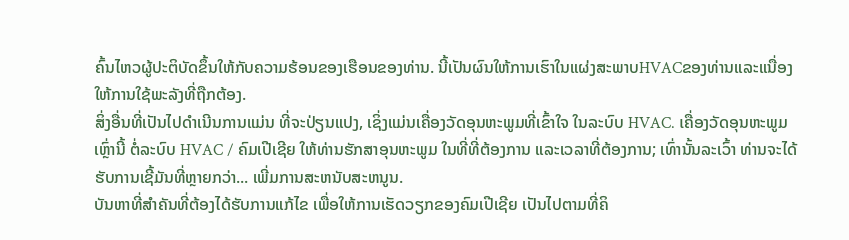ຄົ້ນໄຫວຜູ້ປະຕິບັດຂຶ້ນໃຫ້ກັບຄວາມຮ້ອນຂອງເຮືອນຂອງທ່ານ. ນີ້ເປັນຜົນໃຫ້ການເຮົາໃນແຜ່ງສະພາບHVACຂອງທ່ານແລະແນື່ອງໃຫ້ການໃຊ້ພະລັງທີ່ຖືກຕ້ອງ.
ສິ່ງອື່ນທີ່ເປັນໄປດຳເນີນການແມ່ນ ທີ່ຈະປ່ຽນແປງ, ເຊິ່ງແມ່ນເຄື່ອງວັດອຸນຫະພູມທີ່ເຂົ້າໃຈ ໃນລະບົບ HVAC. เຄື່ອງວັດອຸນຫະພູມເຫຼົ່ານີ້ ຕໍ່ລະບົບ HVAC / ຄົມເປີເຊີຍ ໃຫ້ທ່ານຮັກສາອຸນຫະພູມ ໃນທີ່ທີ່ຕ້ອງການ ແລະເວລາທີ່ຕ້ອງການ; ເທົ່ານັ້ນລະເວົ້າ ທ່ານຈະໄດ້ຮັບການເຊີ້ມັນທີ່ຫຼາຍກວ່າ... ເພີ່ມການສະຫນັບສະຫນູນ.
ບັນຫາທີ່ສຳຄັນທີ່ຕ້ອງໄດ້ຮັບການແກ້ໄຂ ເພື່ອໃຫ້ການເຮັດວຽກຂອງຄົມເປີເຊີຍ ເປັນໄປຕາມທີ່ຄິ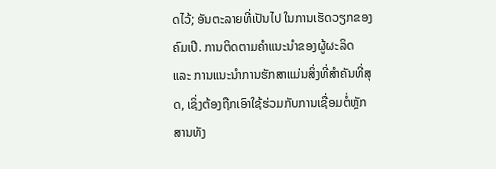ດໄວ້; ອັນຕະລາຍທີ່ເປັນໄປ ໃນການເຮັດວຽກຂອງຄົມເປີ. ການຕິດຕາມຄຳແນະນຳຂອງຜູ້ຜະລິດ ແລະ ການແນະນຳການຮັກສາແມ່ນສິ່ງທີ່ສຳຄັນທີ່ສຸດ, ເຊິ່ງຕ້ອງຖືກເອົາໃຊ້ຮ່ວມກັບການເຊື່ອມຕໍ່ຫຼັກສານທັງ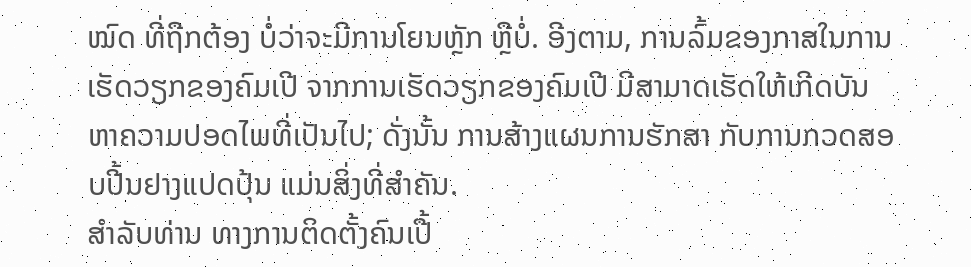ໝົດ ທີ່ຖືກຕ້ອງ ບໍ່ວ່າຈະມີການໂຍນຫຼັກ ຫຼືບໍ່. ອີງຕາມ, ການລົ້ມຂອງກາສໃນການເຮັດວຽກຂອງຄົມເປີ ຈາກການເຮັດວຽກຂອງຄົມເປີ ມີສາມາດເຮັດໃຫ້ເກີດບັນຫາຄວາມປອດໄພທີ່ເປັນໄປ; ດັ່ງນັ້ນ ການສ້າງແຜນການຮັກສາ ກັບການກວດສອບປີ້ນຢາງແປດປຸ້ນ ແມ່ນສິ່ງທີ່ສຳຄັນ.
ສຳລັບທ່ານ ທາງການຕິດຕັ້ງຄົນເປື້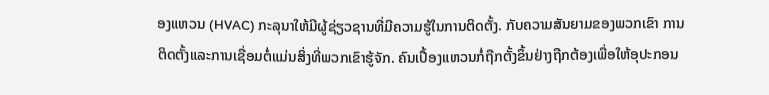ອງແຫວນ (HVAC) ກະລຸນາໃຫ້ມີຜູ້ຊ່ຽວຊານທີ່ມີຄວາມຮູ້ໃນການຕິດຕັ້ງ. ກັບຄວາມສັນຍາມຂອງພວກເຂົາ ການຕິດຕັ້ງແລະການເຊື່ອມຕໍ່ແມ່ນສິ່ງທີ່ພວກເຂົາຮູ້ຈັກ. ຄົນເປື້ອງແຫວນກໍ່ຖືກຕັ້ງຂຶ້ນຢ່າງຖືກຕ້ອງເພື່ອໃຫ້ອຸປະກອນ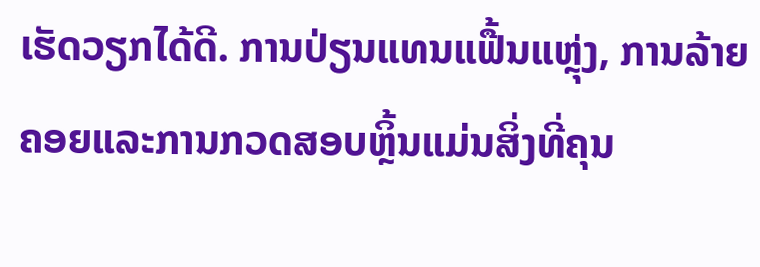ເຮັດວຽກໄດ້ດີ. ການປ່ຽນແທນແຟື້ນແຫຼຸ່ງ, ການລ້າຍຄອຍແລະການກວດສອບຫຼິ້ນແມ່ນສິ່ງທີ່ຄຸນ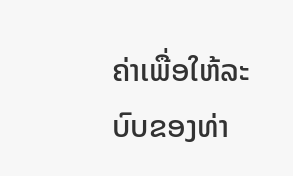ຄ່າເພື່ອໃຫ້ລະບົບຂອງທ່າ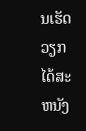ນເຮັດວຽກໄດ້ສະຫນັງ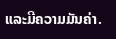ແລະມີຄວາມມັນຄ່າ.